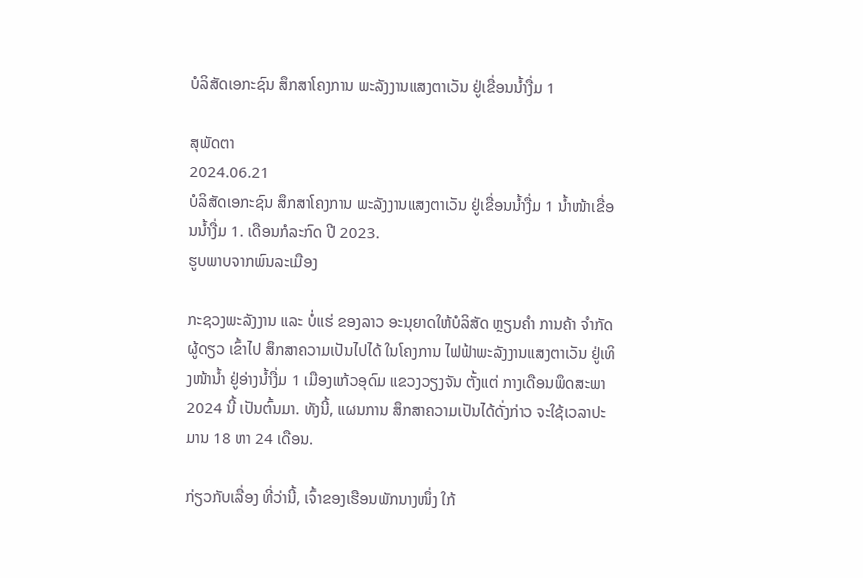ບໍລິສັດເອກະຊົນ ສຶກສາໂຄງການ ພະລັງງານແສງຕາເວັນ ຢູ່ເຂື່ອນນ້ຳງື່ມ 1

ສຸພັດຕາ
2024.06.21
ບໍລິສັດເອກະຊົນ ສຶກສາໂຄງການ ພະລັງງານແສງຕາເວັນ ຢູ່ເຂື່ອນນ້ຳງື່ມ 1 ນ້ຳໜ້າເຂື່ອນນ້ຳງື່ມ 1. ເດືອນກໍລະກົດ ປີ 2023.
ຮູບພາບຈາກພົນລະເມືອງ

ກະຊວງພະລັງງານ ແລະ ບໍ່ແຮ່ ຂອງລາວ ອະນຸຍາດໃຫ້ບໍລິສັດ ຫຼຽນຄຳ ການຄ້າ ຈຳກັດຜູ້ດຽວ ເຂົ້າໄປ ສຶກສາຄວາມເປັນໄປໄດ້ ໃນໂຄງການ ໄຟຟ້າພະລັງງານແສງຕາເວັນ ຢູ່ເທິງໜ້ານໍ້າ ຢູ່ອ່າງນ້ຳງື່ມ 1 ເມືອງແກ້ວອຸດົມ ແຂວງວຽງຈັນ ຕັ້ງແຕ່ ກາງເດືອນພຶດສະພາ 2024 ນີ້ ເປັນຕົ້ນມາ. ທັງນີ້, ແຜນການ ສຶກສາຄວາມເປັນໄດ້ດັ່ງກ່າວ ຈະໃຊ້ເວລາປະມານ 18 ຫາ 24 ເດືອນ.

ກ່ຽວກັບເລື່ອງ ທີ່ວ່ານີ້, ເຈົ້າຂອງເຮືອນພັກນາງໜຶ່ງ ໃກ້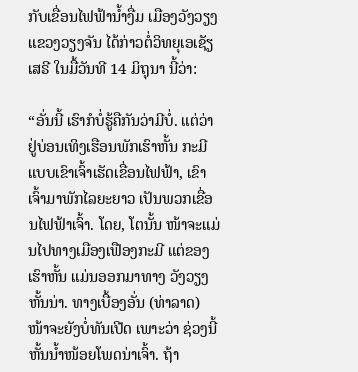ກັບເຂື່ອນໄຟຟ້ານ້ຳງື່ມ ເມືອງວັງວຽງ ແຂວງວຽງຈັນ ໄດ້ກ່າວຕໍ່ວິທຍຸເອເຊັຽເສຣີ ໃນມື້ວັນທີ 14 ມິຖຸນາ ນີ້ວ່າ:

“ອັ່ນນີ້ ເຮົາກໍບໍ່ຮູ້ຄືກັນວ່າມີບໍ່. ແຕ່ວ່າ ຢູ່ບ່ອນເທິງເຮືອນພັກເຮົາຫັ້ນ ກະມີແບບເຂົາເຈົ້າເຮັດເຂື່ອນໄຟຟ້າ, ເຂົາເຈົ້າມາພັກໄລຍະຍາວ ເປັນພວກເຂື່ອນໄຟຟ້າເຈົ້າ. ໂດຍ, ໂຕນັ້ນ ໜ້າຈະແມ່ນໄປທາງເມືອງເຟືອງກະມີ ແຕ່ຂອງເຮົາຫັ້ນ ແມ່ນອອກມາທາງ ວັງວຽງຫັ້ນນ່າ. ທາງເບື້ອງອັ່ນ (ທ່າລາດ) ໜ້າຈະຍັງບໍ່ທັນເປີດ ເພາະວ່າ ຊ່ວງນີ້ຫັ້ນນ້ຳໜ້ອຍໂພດນ່າເຈົ້າ. ຖ້າ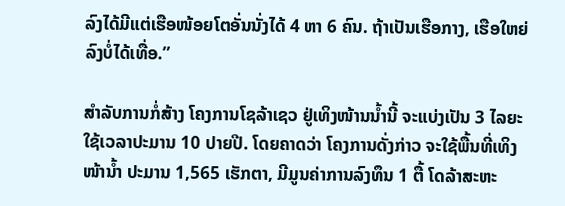ລົງໄດ້ມີແຕ່ເຮືອໜ້ອຍໂຕອັ່ນນັ່ງໄດ້ 4 ຫາ 6 ຄົນ. ຖ້າເປັນເຮືອກາງ, ເຮືອໃຫຍ່ ລົງບໍ່ໄດ້ເທື່ອ.”

ສຳລັບການກໍ່ສ້າງ ໂຄງການໂຊລ້າເຊວ ຢູ່ເທິງໜ້ານນໍ້ານີ້ ຈະແບ່ງເປັນ 3 ໄລຍະ ໃຊ້ເວລາປະມານ 10 ປາຍປີ. ໂດຍຄາດວ່າ ໂຄງການດັ່ງກ່າວ ຈະໃຊ້ພື້ນທີ່ເທິງໜ້ານ້ຳ ປະມານ 1,565 ເຮັກຕາ, ມີມູນຄ່າການລົງທຶນ 1 ຕື້ ໂດລ້າສະຫະ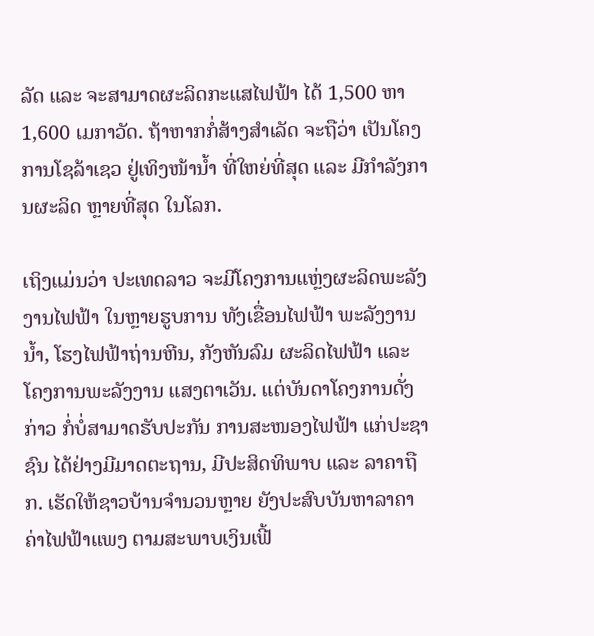ລັດ ແລະ ຈະສາມາດຜະລິດກະແສໄຟຟ້າ ໄດ້ 1,500 ຫາ 1,600 ເມກາວັດ. ຖ້າຫາກກໍ່ສ້າງສຳເລັດ ຈະຖືວ່າ ເປັນໂຄງການໂຊລ້າເຊວ ຢູ່ເທິງໜ້ານໍ້າ ທີ່ໃຫຍ່ທີ່ສຸດ ແລະ ມີກຳລັງການຜະລິດ ຫຼາຍທີ່ສຸດ ໃນໂລກ.

ເຖິງແມ່ນວ່າ ປະເທດລາວ ຈະມີໂຄງການແຫຼ່ງຜະລິດພະລັງງານໄຟຟ້າ ໃນຫຼາຍຮູບການ ທັງເຂື່ອນໄຟຟ້າ ພະລັງງານນ້ຳ, ໂຮງໄຟຟ້າຖ່ານຫີນ, ກັງຫັນລົມ ຜະລິດໄຟຟ້າ ແລະ ໂຄງການພະລັງງານ ແສງຕາເວັນ. ແຕ່ບັນດາໂຄງການດັ່ງກ່າວ ກໍ່ບໍ່ສາມາດຮັບປະກັນ ການສະໜອງໄຟຟ້າ ແກ່ປະຊາຊົນ ໄດ້ຢ່າງມີມາດຕະຖານ, ມີປະສິດທິພາບ ແລະ ລາຄາຖືກ. ເຮັດໃຫ້ຊາວບ້ານຈຳນວນຫຼາຍ ຍັງປະສົບບັນຫາລາຄາ ຄ່າໄຟຟ້າແພງ ຕາມສະພາບເງິນເຟີ້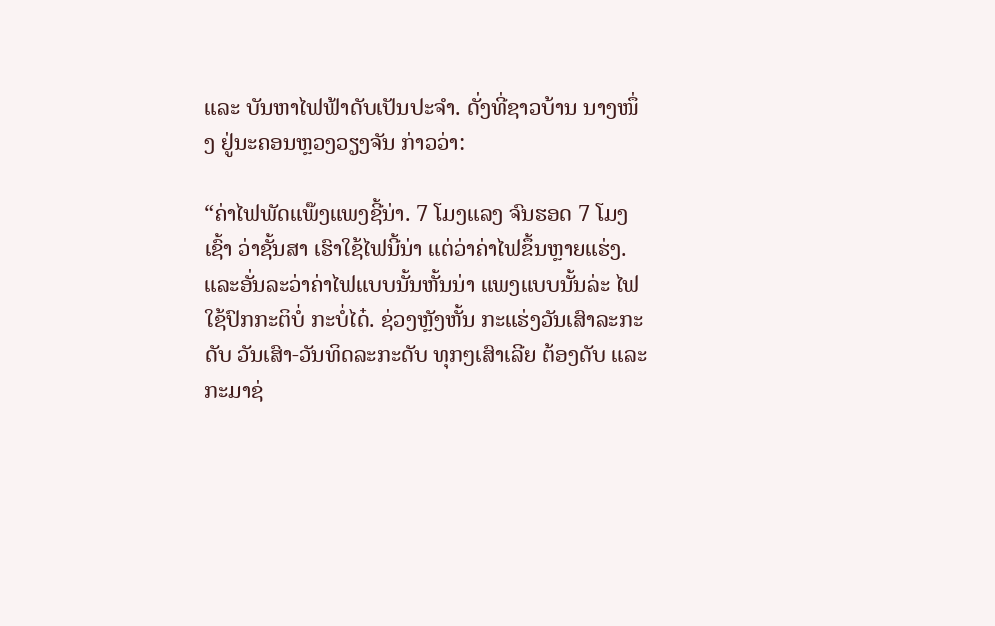ແລະ ບັນຫາໄຟຟ້າດັບເປັນປະຈຳ. ດັ່ງທີ່ຊາວບ້ານ ນາງໜຶ່ງ ຢູ່ນະຄອນຫຼວງວຽງຈັນ ກ່າວວ່າ:

“ຄ່າໄຟພັດແພ໊ງແພງຊີ້ນ່າ. 7 ໂມງແລງ ຈົນຮອດ 7 ໂມງເຊົ້າ ວ່າຊັ້ນສາ ເຮົາໃຊ້ໄຟນີ້ນ່າ ແຕ່ວ່າຄ່າໄຟຂຶ້ນຫຼາຍແຮ່ງ. ແລະອັ່ນລະວ່າຄ່າໄຟແບບນັ້ນຫັ້ນນ່າ ແພງແບບນັ້ນລ່ະ ໄຟໃຊ້ປົກກະຕິບໍ່ ກະບໍ່ໄດ໋. ຊ່ວງຫຼັງຫັ້ນ ກະແຮ່ງວັນເສົາລະກະດັບ ວັນເສົາ-ວັນທິດລະກະດັບ ທຸກໆເສົາເລີຍ ຕ້ອງດັບ ແລະກະມາຊ່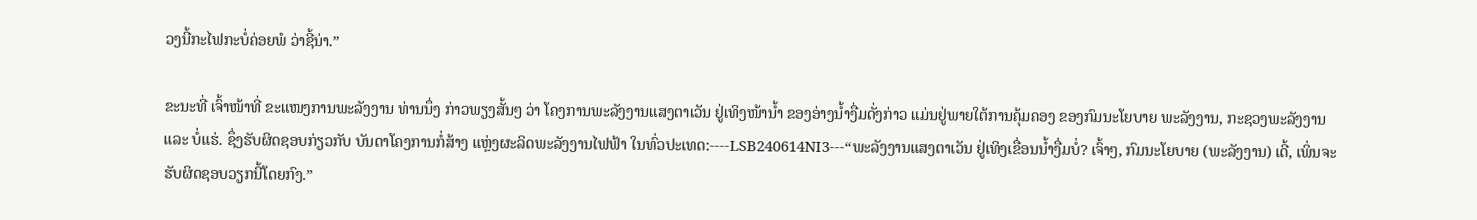ວງນີ້ກະໄຟກະບໍ່ຄ່ອຍພໍ ວ່າຊີ້ນ່າ.”

ຂະນະທີ່ ເຈົ້າໜ້າທີ່ ຂະແໜງການພະລັງງານ ທ່ານນຶ່ງ ກ່າວພຽງສັ້ນໆ ວ່າ ໂຄງການພະລັງງານແສງຕາເວັນ ຢູ່ເທິງໜ້ານໍ້າ ຂອງອ່າງນ້ຳງື່ມດັ່ງກ່າວ ແມ່ນຢູ່ພາຍໃຕ້ການຄຸ້ມຄອງ ຂອງກົມນະໂຍບາຍ ພະລັງງານ, ກະຊວງພະລັງງານ ແລະ ບໍ່ແຮ່. ຊຶ່ງຮັບຜິດຊອບກ່ຽວກັບ ບັນດາໂຄງການກໍ່ສ້າງ ແຫຼ່ງຜະລິດພະລັງງານໄຟຟ້າ ໃນທົ່ວປະເທດ:----LSB240614NI3---“ພະລັງງານແສງຕາເວັນ ຢູ່ເທິງເຂື່ອນນ້ຳງື່ມບໍ່? ເຈົ້າໆ, ກົມນະໂຍບາຍ (ພະລັງງານ) ເດີ້, ເພິ່ນຈະ ຮັບຜິດຊອບວຽກນີ້ໂດຍກົງ.”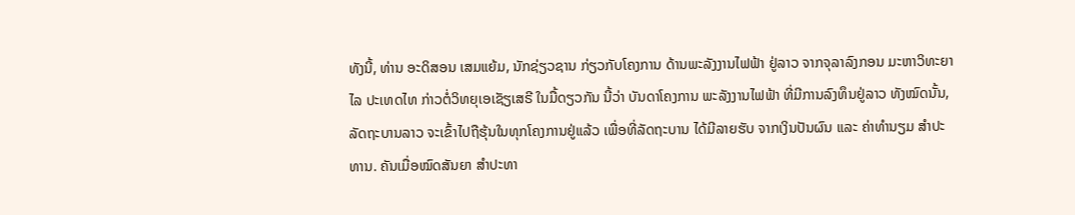ທັງນີ້, ທ່ານ ອະດິສອນ ເສມແຍ້ມ, ນັກຊ່ຽວຊານ ກ່ຽວກັບໂຄງການ ດ້ານພະລັງງານໄຟຟ້າ ຢູ່ລາວ ຈາກຈຸລາລົງກອນ ມະຫາວິທະຍາໄລ ປະເທດໄທ ກ່າວຕໍ່ວິທຍຸເອເຊັຽເສຣີ ໃນມື້ດຽວກັນ ນີ້ວ່າ ບັນດາໂຄງການ ພະລັງງານໄຟຟ້າ ທີ່ມີການລົງທຶນຢູ່ລາວ ທັງໝົດນັ້ນ, ລັດຖະບານລາວ ຈະເຂົ້າໄປຖືຮຸ້ນໃນທຸກໂຄງການຢູ່ແລ້ວ ເພື່ອທີ່ລັດຖະບານ ໄດ້ມີລາຍຮັບ ຈາກເງິນປັນຜົນ ແລະ ຄ່າທຳນຽມ ສຳປະທານ. ຄັນເມື່ອໝົດສັນຍາ ສຳປະທາ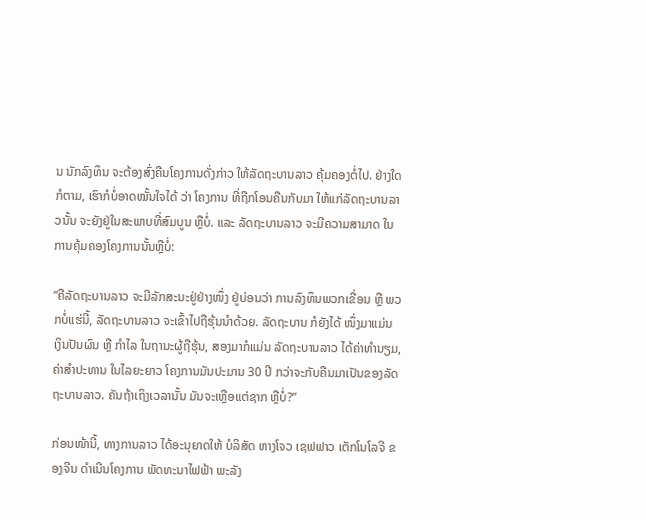ນ ນັກລົງທຶນ ຈະຕ້ອງສົ່ງຄືນໂຄງການດັ່ງກ່າວ ໃຫ້ລັດຖະບານລາວ ຄຸ້ມຄອງຕໍ່ໄປ. ຢ່າງໃດກໍຕາມ, ເຮົາກໍບໍ່ອາດໝັ້ນໃຈໄດ້ ວ່າ ໂຄງການ ທີ່ຖືກໂອນຄືນກັບມາ ໃຫ້ແກ່ລັດຖະບານລາວນັ້ນ ຈະຍັງຢູ່ໃນສະພາບທີ່ສົມບູນ ຫຼືບໍ່. ແລະ ລັດຖະບານລາວ ຈະມີຄວາມສາມາດ ໃນການຄຸ້ມຄອງໂຄງການນັ້ນຫຼືບໍ່:

“ຄືລັດຖະບານລາວ ຈະມີລັກສະນະຢູ່ຢ່າງໜຶ່ງ ຢູ່ບ່ອນວ່າ ການລົງທຶນພວກເຂື່ອນ ຫຼື ພວກບໍ່ແຮ່ນີ້, ລັດຖະບານລາວ ຈະເຂົ້າໄປຖືຮຸ້ນນຳດ້ວຍ. ລັດຖະບານ ກໍຍັງໄດ້ ໜຶ່ງມາແມ່ນ ເງິນປັນຜົນ ຫຼື ກຳໄລ ໃນຖານະຜູ້ຖືຮຸ້ນ, ສອງມາກໍແມ່ນ ລັດຖະບານລາວ ໄດ້ຄ່າທຳນຽມ, ຄ່າສຳປະທານ ໃນໄລຍະຍາວ ໂຄງການມັນປະມານ 30 ປີ ກວ່າຈະກັບຄືນມາເປັນຂອງລັດຖະບານລາວ. ຄັນຖ້າເຖິງເວລານັ້ນ ມັນຈະເຫຼືອແຕ່ຊາກ ຫຼືບໍ່?”

ກ່ອນໜ້ານີ້, ທາງການລາວ ໄດ້ອະນຸຍາດໃຫ້ ບໍລິສັດ ຫາງໂຈວ ເຊຟຟາວ ເຕັກໂນໂລຈີ ຂອງຈີນ ດຳເນີນໂຄງການ ພັດທະນາໄຟຟ້າ ພະລັງ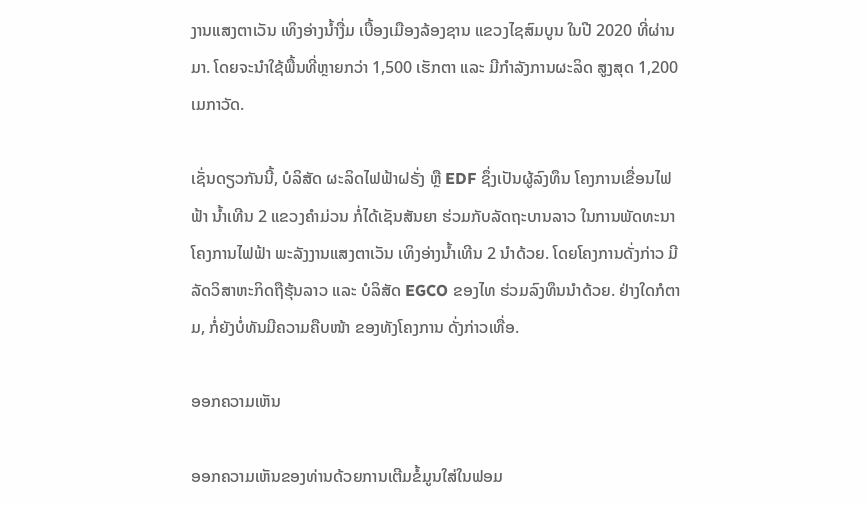ງານແສງຕາເວັນ ເທິງອ່າງນ້ຳງື່ມ ເບື້ອງເມືອງລ້ອງຊານ ແຂວງໄຊສົມບູນ ໃນປີ 2020 ທີ່ຜ່ານມາ. ໂດຍຈະນຳໃຊ້ພື້ນທີ່ຫຼາຍກວ່າ 1,500 ເຮັກຕາ ແລະ ມີກຳລັງການຜະລິດ ສູງສຸດ 1,200 ເມກາວັດ.

ເຊັ່ນດຽວກັນນີ້, ບໍລິສັດ ຜະລິດໄຟຟ້າຝຣັ່ງ ຫຼື EDF ຊຶ່ງເປັນຜູ້ລົງທຶນ ໂຄງການເຂື່ອນໄຟຟ້າ ນ້ຳເທີນ 2 ແຂວງຄຳມ່ວນ ກໍ່ໄດ້ເຊັນສັນຍາ ຮ່ວມກັບລັດຖະບານລາວ ໃນການພັດທະນາ ໂຄງການໄຟຟ້າ ພະລັງງານແສງຕາເວັນ ເທິງອ່າງນ້ຳເທີນ 2 ນຳດ້ວຍ. ໂດຍໂຄງການດັ່ງກ່າວ ມີລັດວິສາຫະກິດຖືຮຸ້ນລາວ ແລະ ບໍລິສັດ EGCO ຂອງໄທ ຮ່ວມລົງທຶນນຳດ້ວຍ. ຢ່າງໃດກໍຕາມ, ກໍ່ຍັງບໍ່ທັນມີຄວາມຄືບໜ້າ ຂອງທັງໂຄງການ ດັ່ງກ່າວເທື່ອ.

ອອກຄວາມເຫັນ

ອອກຄວາມເຫັນຂອງທ່ານດ້ວຍການເຕີມຂໍ້ມູນໃສ່ໃນຟອມ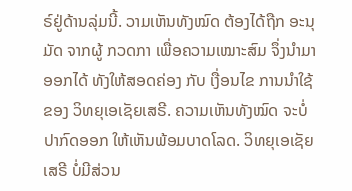ຣ໌ຢູ່ດ້ານລຸ່ມນີ້. ວາມເຫັນທັງໝົດ ຕ້ອງໄດ້ຖືກ ອະນຸມັດ ຈາກຜູ້ ກວດກາ ເພື່ອຄວາມເໝາະສົມ ຈຶ່ງນໍາມາອອກໄດ້ ທັງໃຫ້ສອດຄ່ອງ ກັບ ເງື່ອນໄຂ ການນຳໃຊ້ ຂອງ ວິທຍຸເອເຊັຍເສຣີ. ຄວາມເຫັນທັງໝົດ ຈະບໍ່ປາກົດອອກ ໃຫ້ເຫັນພ້ອມບາດໂລດ. ວິທຍຸເອເຊັຍເສຣີ ບໍ່ມີສ່ວນ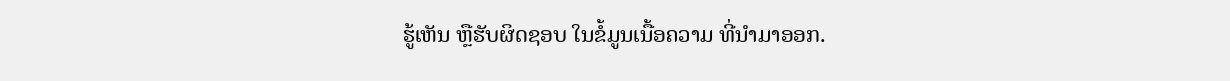ຮູ້ເຫັນ ຫຼືຮັບຜິດຊອບ ໃນຂໍ້ມູນເນື້ອຄວາມ ທີ່ນໍາມາອອກ.